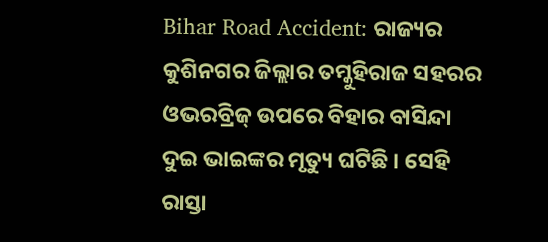Bihar Road Accident: ରାଜ୍ୟର କୁଶିନଗର ଜିଲ୍ଲାର ତମ୍କୁହିରାଜ ସହରର ଓଭରବ୍ରିଜ୍ ଉପରେ ବିହାର ବାସିନ୍ଦା ଦୁଇ ଭାଇଙ୍କର ମୃତ୍ୟୁ ଘଟିଛି । ସେହି ରାସ୍ତା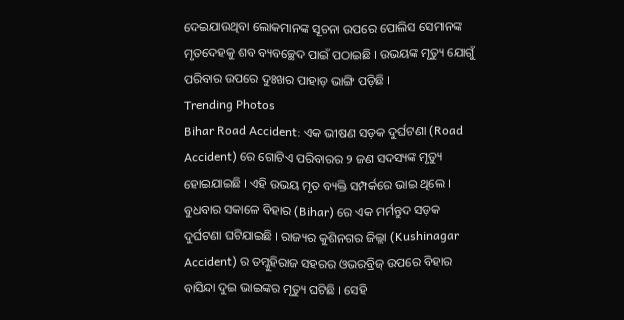ଦେଇଯାଉଥିବା ଲୋକମାନଙ୍କ ସୂଚନା ଉପରେ ପୋଲିସ ସେମାନଙ୍କ ମୃତଦେହକୁ ଶବ ବ୍ୟବଚ୍ଛେଦ ପାଇଁ ପଠାଇଛି । ଉଭୟଙ୍କ ମୃତ୍ୟୁ ଯୋଗୁଁ ପରିବାର ଉପରେ ଦୁଃଖର ପାହାଡ଼ ଭାଙ୍ଗି ପଡ଼ିଛି ।
Trending Photos
Bihar Road Accident: ଏକ ଭୀଷଣ ସଡ଼କ ଦୁର୍ଘଟଣା (Road Accident) ରେ ଗୋଟିଏ ପରିବାରର ୨ ଜଣ ସଦସ୍ୟଙ୍କ ମୃତ୍ୟୁ ହୋଇଯାଇଛି । ଏହି ଉଭୟ ମୃତ ବ୍ୟକ୍ତି ସମ୍ପର୍କରେ ଭାଇ ଥିଲେ । ବୁଧବାର ସକାଳେ ବିହାର (Bihar) ରେ ଏକ ମର୍ମନ୍ତୁଦ ସଡ଼କ ଦୁର୍ଘଟଣା ଘଟିଯାଇଛି । ରାଜ୍ୟର କୁଶିନଗର ଜିଲ୍ଲା (Kushinagar Accident) ର ତମ୍କୁହିରାଜ ସହରର ଓଭରବ୍ରିଜ୍ ଉପରେ ବିହାର ବାସିନ୍ଦା ଦୁଇ ଭାଇଙ୍କର ମୃତ୍ୟୁ ଘଟିଛି । ସେହି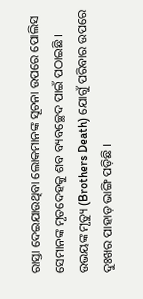ରାସ୍ତା ଦେଇଯାଉଥିବା ଲୋକମାନଙ୍କ ସୂଚନା ଉପରେ ପୋଲିସ ସେମାନଙ୍କ ମୃତଦେହକୁ ଶବ ବ୍ୟବଚ୍ଛେଦ ପାଇଁ ପଠାଇଛି । ଉଭୟଙ୍କ ମୃତ୍ୟୁ (Brothers Death) ଯୋଗୁଁ ପରିବାର ଉପରେ ଦୁଃଖର ପାହାଡ଼ ଭାଙ୍ଗି ପଡ଼ିଛି ।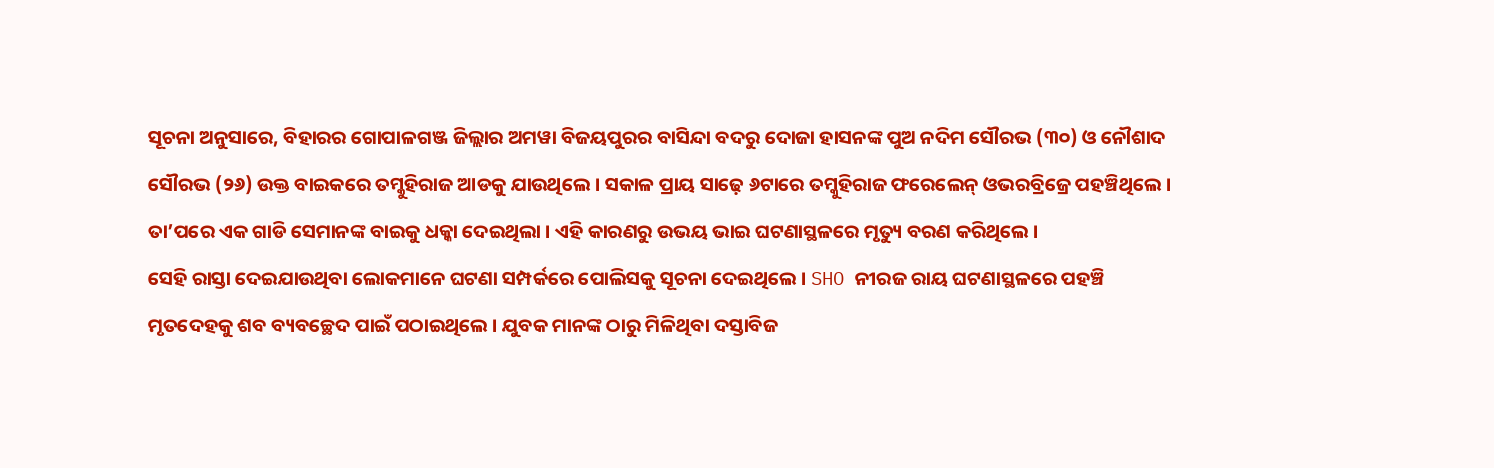ସୂଚନା ଅନୁସାରେ, ବିହାରର ଗୋପାଳଗଞ୍ଜ ଜିଲ୍ଲାର ଅମୱା ବିଜୟପୁରର ବାସିନ୍ଦା ବଦରୁ ଦୋଜା ହାସନଙ୍କ ପୁଅ ନଦିମ ସୌରଭ (୩୦) ଓ ନୌଶାଦ ସୌରଭ (୨୬) ଉକ୍ତ ବାଇକରେ ତମ୍କୁହିରାଜ ଆଡକୁ ଯାଉଥିଲେ । ସକାଳ ପ୍ରାୟ ସାଢ଼େ ୬ଟାରେ ତମ୍କୁହିରାଜ ଫରେଲେନ୍ ଓଭରବ୍ରିଜ୍ରେ ପହଞ୍ଚିଥିଲେ । ତା’ପରେ ଏକ ଗାଡି ସେମାନଙ୍କ ବାଇକୁ ଧକ୍କା ଦେଇଥିଲା । ଏହି କାରଣରୁ ଉଭୟ ଭାଇ ଘଟଣାସ୍ଥଳରେ ମୃତ୍ୟୁ ବରଣ କରିଥିଲେ ।
ସେହି ରାସ୍ତା ଦେଇଯାଉଥିବା ଲୋକମାନେ ଘଟଣା ସମ୍ପର୍କରେ ପୋଲିସକୁ ସୂଚନା ଦେଇଥିଲେ । SHO ନୀରଜ ରାୟ ଘଟଣାସ୍ଥଳରେ ପହଞ୍ଚି ମୃତଦେହକୁ ଶବ ବ୍ୟବଚ୍ଛେଦ ପାଇଁ ପଠାଇଥିଲେ । ଯୁବକ ମାନଙ୍କ ଠାରୁ ମିଳିଥିବା ଦସ୍ତାବିଜ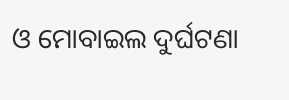ଓ ମୋବାଇଲ ଦୁର୍ଘଟଣା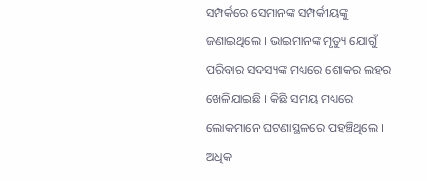ସମ୍ପର୍କରେ ସେମାନଙ୍କ ସମ୍ପର୍କୀୟଙ୍କୁ ଜଣାଇଥିଲେ । ଭାଇମାନଙ୍କ ମୃତ୍ୟୁ ଯୋଗୁଁ ପରିବାର ସଦସ୍ୟଙ୍କ ମଧ୍ୟରେ ଶୋକର ଲହର ଖେଳିଯାଇଛି । କିଛି ସମୟ ମଧ୍ୟରେ ଲୋକମାନେ ଘଟଣାସ୍ଥଳରେ ପହଞ୍ଚିଥିଲେ ।
ଅଧିକ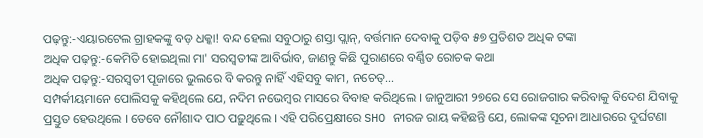ପଢ଼ନ୍ତୁ:-ଏୟାରଟେଲ ଗ୍ରାହକଙ୍କୁ ବଡ଼ ଧକ୍କା! ବନ୍ଦ ହେଲା ସବୁଠାରୁ ଶସ୍ତା ପ୍ଲାନ୍, ବର୍ତ୍ତମାନ ଦେବାକୁ ପଡ଼ିବ ୫୭ ପ୍ରତିଶତ ଅଧିକ ଟଙ୍କା
ଅଧିକ ପଢ଼ନ୍ତୁ:-କେମିତି ହୋଇଥିଲା ମା' ସରସ୍ୱତୀଙ୍କ ଆବିର୍ଭାବ, ଜାଣନ୍ତୁ କିଛି ପୁରାଣରେ ବର୍ଣ୍ଣିତ ରୋଚକ କଥା
ଅଧିକ ପଢ଼ନ୍ତୁ:-ସରସ୍ୱତୀ ପୂଜାରେ ଭୁଲରେ ବି କରନ୍ତୁ ନାହିଁ ଏହିସବୁ କାମ, ନଚେତ୍...
ସମ୍ପର୍କୀୟମାନେ ପୋଲିସକୁ କହିଥିଲେ ଯେ, ନଦିମ ନଭେମ୍ବର ମାସରେ ବିବାହ କରିଥିଲେ । ଜାନୁଆରୀ ୨୭ରେ ସେ ରୋଜଗାର କରିବାକୁ ବିଦେଶ ଯିବାକୁ ପ୍ରସ୍ତୁତ ହେଉଥିଲେ । ତେବେ ନୌଶାଦ ପାଠ ପଢ଼ୁଥିଲେ । ଏହି ପରିପ୍ରେକ୍ଷୀରେ SHO ନୀରଜ ରାୟ କହିଛନ୍ତି ଯେ, ଲୋକଙ୍କ ସୂଚନା ଆଧାରରେ ଦୁର୍ଘଟଣା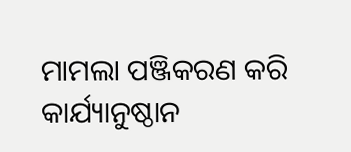ମାମଲା ପଞ୍ଜିକରଣ କରି କାର୍ଯ୍ୟାନୁଷ୍ଠାନ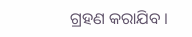ଗ୍ରହଣ କରାଯିବ ।